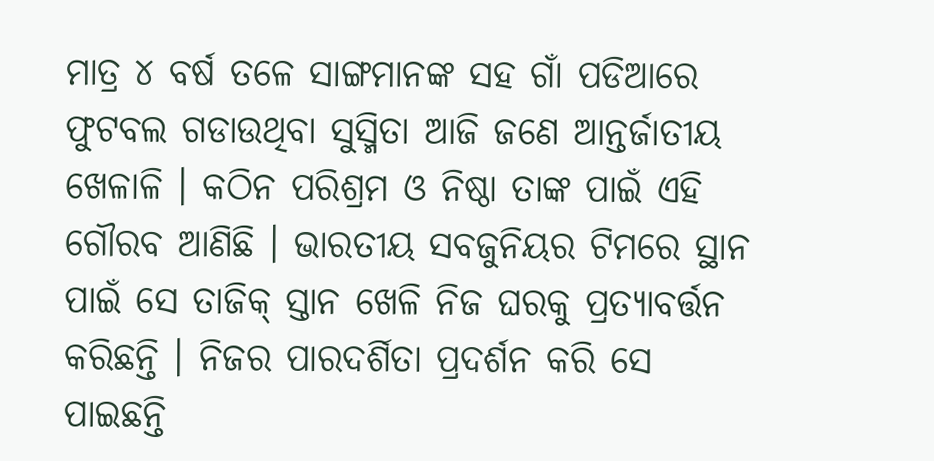ମାତ୍ର ୪ ବର୍ଷ ତଳେ ସାଙ୍ଗମାନଙ୍କ ସହ ଗାଁ ପଡିଆରେ ଫୁଟବଲ ଗଡାଉଥିବା ସୁସ୍ମିତା ଆଜି ଜଣେ ଆନ୍ତର୍ଜାତୀୟ ଖେଳାଳି । କଠିନ ପରିଶ୍ରମ ଓ ନିଷ୍ଠା ତାଙ୍କ ପାଇଁ ଏହି ଗୌରବ ଆଣିଛି । ଭାରତୀୟ ସବଜୁନିୟର ଟିମରେ ସ୍ଥାନ ପାଇଁ ସେ ତାଜିକ୍ ସ୍ତାନ ଖେଳି ନିଜ ଘରକୁ ପ୍ରତ୍ୟାବର୍ତ୍ତନ କରିଛନ୍ତି । ନିଜର ପାରଦର୍ଶିତା ପ୍ରଦର୍ଶନ କରି ସେ ପାଇଛନ୍ତି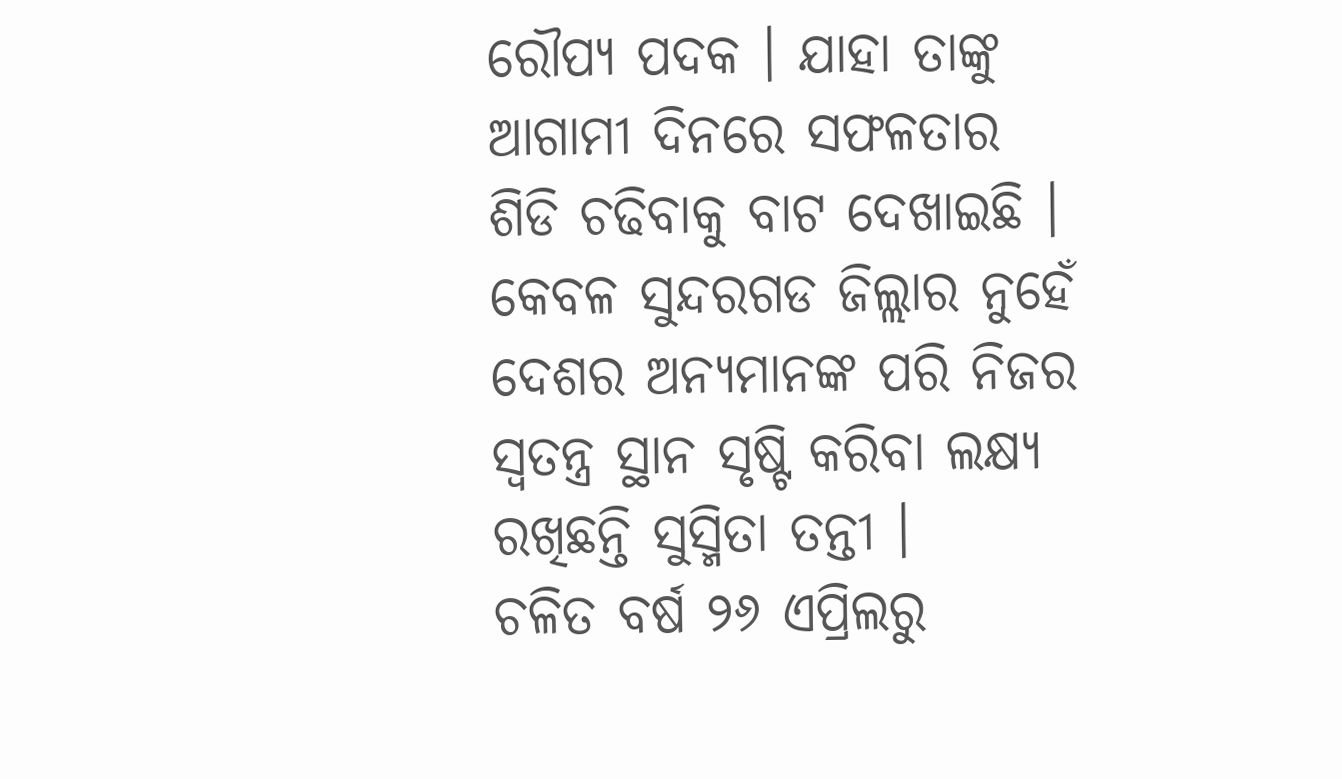ରୌପ୍ୟ ପଦକ । ଯାହା ତାଙ୍କୁ ଆଗାମୀ ଦିନରେ ସଫଳତାର ଶିଡି ଚଢିବାକୁ ବାଟ ଦେଖାଇଛି । କେବଳ ସୁନ୍ଦରଗଡ ଜିଲ୍ଲାର ନୁହେଁ ଦେଶର ଅନ୍ୟମାନଙ୍କ ପରି ନିଜର ସ୍ଵତନ୍ତ୍ର ସ୍ଥାନ ସୃଷ୍ଟି କରିବା ଲକ୍ଷ୍ୟ ରଖିଛନ୍ତି ସୁସ୍ମିତା ତନ୍ତୀ ।
ଚଳିତ ବର୍ଷ ୨୬ ଏପ୍ରିଲରୁ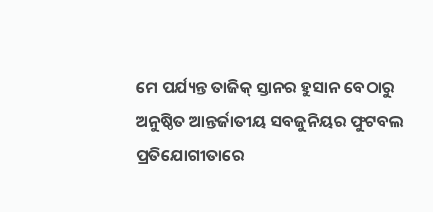ମେ ପର୍ଯ୍ୟନ୍ତ ତାଜିକ୍ ସ୍ତାନର ହୁସାନ ବେଠାରୁ ଅନୁଷ୍ଠିତ ଆନ୍ତର୍ଜାତୀୟ ସବଜୁନିୟର ଫୁଟବଲ ପ୍ରତିଯୋଗୀତାରେ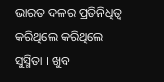ଭାରତ ଦଳର ପ୍ରତିନିଧିତ୍ଵ କରିଥିଲେ କରିଥିଲେ ସୁସ୍ମିତା । ଖୁବ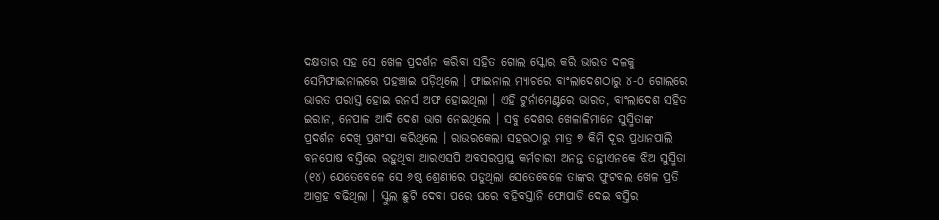ଦକ୍ଷତାର ସହ ସେ ଖେଳ ପ୍ରଦର୍ଶନ କରିବା ସହିତ ଗୋଲ ସ୍କୋର କରି ଭାରତ ଦଳକୁ ସେମିଫାଇନାଲରେ ପହଞ୍ଚାଇ ପଡ଼ିଥିଲେ । ଫାଇନାଲ ମ୍ୟାଚରେ ବାଂଲାଦେଶଠାରୁ ୪-୦ ଗୋଲରେ ଭାରତ ପରାସ୍ତ ହୋଇ ରନର୍ସ ଅଫ ହୋଇଥିଲା । ଏହି ଟୁର୍ନାମେଣ୍ଟରେ ଭାରତ, ବାଂଲାଦେଶ ସହିତ ଇରାନ, ନେପାଳ ଆଦି ଦେଶ ଭାଗ ନେଇଥିଲେ । ସବୁ ଦେଶର ଖେଳାଳିମାନେ ସୁସ୍ମିତାଙ୍କ ପ୍ରଦର୍ଶନ ଦେଖି ପ୍ରଶଂସା କରିଥିଲେ । ରାଉରକେଲା ସହରଠାରୁ ମାତ୍ର ୭ କିମି ଦୂର ପ୍ରଧାନପାଲି ବନପୋଷ ବସ୍ତିରେ ରହୁଥିବା ଆରଏସପି ଅବସରପ୍ରାପ୍ତ କର୍ମଚାରୀ ଅନନ୍ତ ତନ୍ତୀଏନକେ ଝିଅ ସୁସ୍ମିତା (୧୪) ଯେତେବେଳେ ସେ ୬ଷ୍ଠ ଶ୍ରେଣୀରେ ପଡୁଥିଲା ସେତେବେଳେ ତାଙ୍କର ଫୁଟବଲ ଖେଳ ପ୍ରତି ଆଗ୍ରହ ବଢିଥିଲା । ସ୍କୁଲ ଛୁଟି ଦେବା ପରେ ଘରେ ବହିବସ୍ତାନି ଫୋପାଡି ଦେଇ ବସ୍ତିର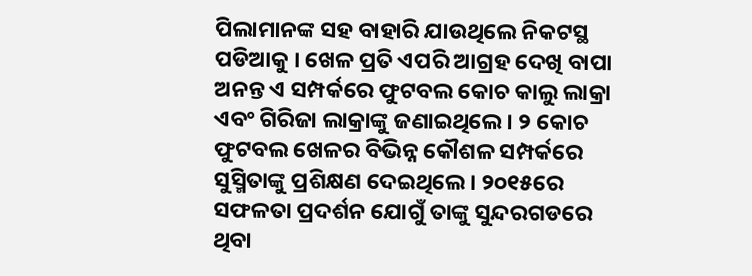ପିଲାମାନଙ୍କ ସହ ବାହାରି ଯାଉଥିଲେ ନିକଟସ୍ଥ ପଡିଆକୁ । ଖେଳ ପ୍ରତି ଏପରି ଆଗ୍ରହ ଦେଖି ବାପା ଅନନ୍ତ ଏ ସମ୍ପର୍କରେ ଫୁଟବଲ କୋଚ କାଲୁ ଲାକ୍ରା ଏବଂ ଗିରିଜା ଲାକ୍ରାଙ୍କୁ ଜଣାଇଥିଲେ । ୨ କୋଚ ଫୁଟବଲ ଖେଳର ବିଭିନ୍ନ କୌଶଳ ସମ୍ପର୍କରେ ସୁସ୍ମିତାଙ୍କୁ ପ୍ରଶିକ୍ଷଣ ଦେଇଥିଲେ। ୨୦୧୫ରେ ସଫଳତା ପ୍ରଦର୍ଶନ ଯୋଗୁଁ ତାଙ୍କୁ ସୁନ୍ଦରଗଡରେ ଥିବା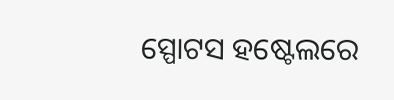ସ୍ପୋଟସ ହଷ୍ଟେଲରେ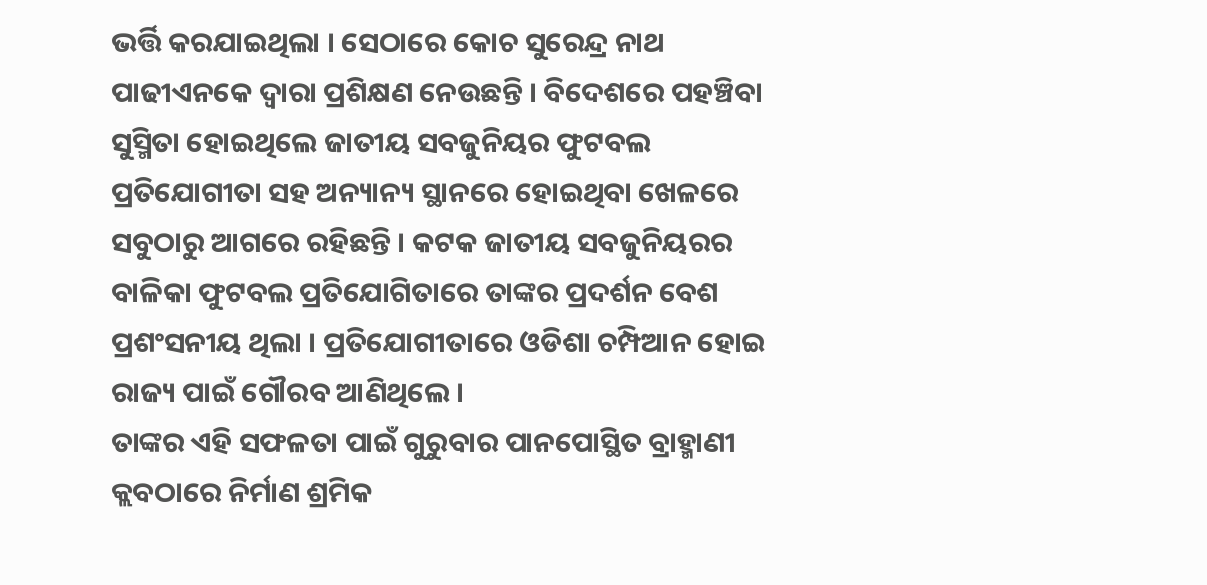ଭର୍ତ୍ତି କରଯାଇଥିଲା । ସେଠାରେ କୋଚ ସୁରେନ୍ଦ୍ର ନାଥ ପାଢୀଏନକେ ଦ୍ଵାରା ପ୍ରଶିକ୍ଷଣ ନେଉଛନ୍ତି । ବିଦେଶରେ ପହଞ୍ଚିବା ସୁସ୍ମିତା ହୋଇଥିଲେ ଜାତୀୟ ସବଜୁନିୟର ଫୁଟବଲ ପ୍ରତିଯୋଗୀତା ସହ ଅନ୍ୟାନ୍ୟ ସ୍ଥାନରେ ହୋଇଥିବା ଖେଳରେ ସବୁଠାରୁ ଆଗରେ ରହିଛନ୍ତି । କଟକ ଜାତୀୟ ସବଜୁନିୟରର ବାଳିକା ଫୁଟବଲ ପ୍ରତିଯୋଗିତାରେ ତାଙ୍କର ପ୍ରଦର୍ଶନ ବେଶ ପ୍ରଶଂସନୀୟ ଥିଲା । ପ୍ରତିଯୋଗୀତାରେ ଓଡିଶା ଚମ୍ପିଆନ ହୋଇ ରାଜ୍ୟ ପାଇଁ ଗୌରବ ଆଣିଥିଲେ ।
ତାଙ୍କର ଏହି ସଫଳତା ପାଇଁ ଗୁରୁବାର ପାନପୋସ୍ଥିତ ବ୍ରାହ୍ମାଣୀ କ୍ଲବଠାରେ ନିର୍ମାଣ ଶ୍ରମିକ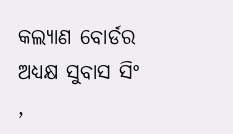କଲ୍ୟାଣ ବୋର୍ଡର ଅଧ୍ୟକ୍ଷ ସୁବାସ ସିଂ ,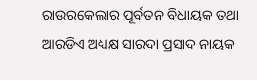ରାଉରକେଲାର ପୂର୍ବତନ ବିଧାୟକ ତଥା ଆରଡିଏ ଅଧ୍ୟକ୍ଷ ସାରଦା ପ୍ରସାଦ ନାୟକ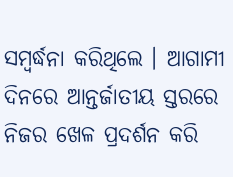ସମ୍ବର୍ଦ୍ଧନା କରିଥିଲେ । ଆଗାମୀ ଦିନରେ ଆନ୍ତର୍ଜାତୀୟ ସ୍ତରରେ ନିଜର ଖେଳ ପ୍ରଦର୍ଶନ କରି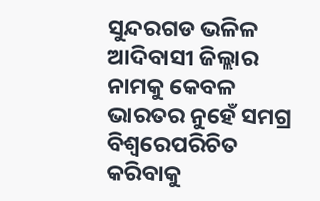ସୁନ୍ଦରଗଡ ଭଳିଳ ଆଦିବାସୀ ଜିଲ୍ଲାର ନାମକୁ କେବଳ ଭାରତର ନୁହେଁ ସମଗ୍ର ବିଶ୍ଵରେପରିଚିତ କରିବାକୁ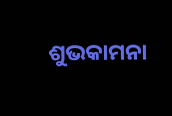ଶୁଭକାମନା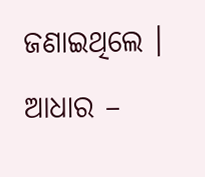ଜଣାଇଥିଲେ ।
ଆଧାର –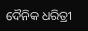ଦୈନିକ ଧରିତ୍ରୀ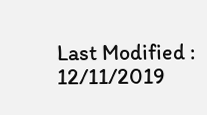Last Modified : 12/11/2019